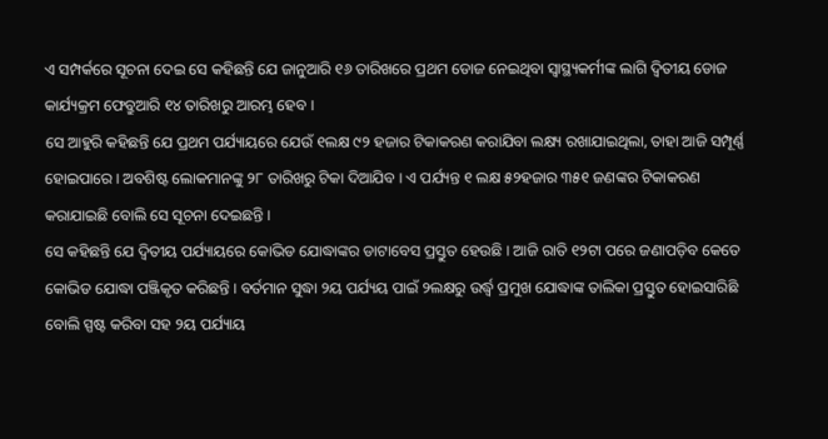ଏ ସମ୍ପର୍କରେ ସୂଚନା ଦେଇ ସେ କହିଛନ୍ତି ଯେ ଜାନୁଆରି ୧୬ ତାରିଖରେ ପ୍ରଥମ ଡୋଜ ନେଇଥିବା ସ୍ୱାସ୍ଥ୍ୟକର୍ମୀଙ୍କ ଲାଗି ଦ୍ୱିତୀୟ ଡୋଜ କାର୍ଯ୍ୟକ୍ରମ ଫେବ୍ରୁଆରି ୧୪ ତାରିଖରୁ ଆରମ୍ଭ ହେବ ।
ସେ ଆହୁରି କହିଛନ୍ତି ଯେ ପ୍ରଥମ ପର୍ଯ୍ୟାୟରେ ଯେଉଁ ୧ଲକ୍ଷ ୯୨ ହଜାର ଟିକାକରଣ କରାଯିବା ଲକ୍ଷ୍ୟ ରଖାଯାଇଥିଲା, ତାହା ଆଜି ସମ୍ପୂର୍ଣ୍ଣ ହୋଇପାରେ । ଅବଶିଷ୍ଟ ଲୋକମାନଙ୍କୁ ୨୮ ତାରିଖରୁ ଟିକା ଦିଆଯିବ । ଏ ପର୍ଯ୍ୟନ୍ତ ୧ ଲକ୍ଷ ୫୨ହଜାର ୩୫୧ ଜଣଙ୍କର ଟିକାକରଣ କରାଯାଇଛି ବୋଲି ସେ ସୂଚନା ଦେଇଛନ୍ତି ।
ସେ କହିଛନ୍ତି ଯେ ଦ୍ୱିତୀୟ ପର୍ଯ୍ୟାୟରେ କୋଭିଡ ଯୋଦ୍ଧାଙ୍କର ଡାଟାବେସ ପ୍ରସ୍ତୁତ ହେଉଛି । ଆଜି ରାତି ୧୨ଟା ପରେ ଜଣାପଡ଼ିବ କେତେ କୋଭିଡ ଯୋଦ୍ଧା ପଞ୍ଜିକୃତ କରିଛନ୍ତି । ବର୍ତମାନ ସୁଦ୍ଧା ୨ୟ ପର୍ଯ୍ୟୟ ପାଇଁ ୨ଲକ୍ଷରୁ ଉର୍ଦ୍ଧ୍ୱ ପ୍ରମୁଖ ଯୋଦ୍ଧାଙ୍କ ତାଲିକା ପ୍ରସ୍ତୁତ ହୋଇସାରିଛି ବୋଲି ସ୍ପଷ୍ଟ କରିବା ସହ ୨ୟ ପର୍ଯ୍ୟାୟ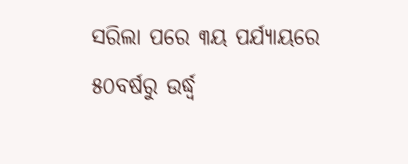ସରିଲା ପରେ ୩ୟ ପର୍ଯ୍ୟାୟରେ ୫୦ବର୍ଷରୁ ଉର୍ଦ୍ଧ୍ୱ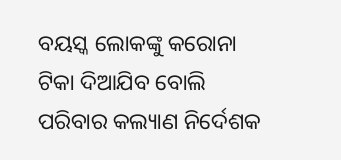ବୟସ୍କ ଲୋକଙ୍କୁ କରୋନା ଟିକା ଦିଆଯିବ ବୋଲି ପରିବାର କଲ୍ୟାଣ ନିର୍ଦେଶକ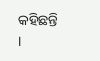କହିଛନ୍ତି ।